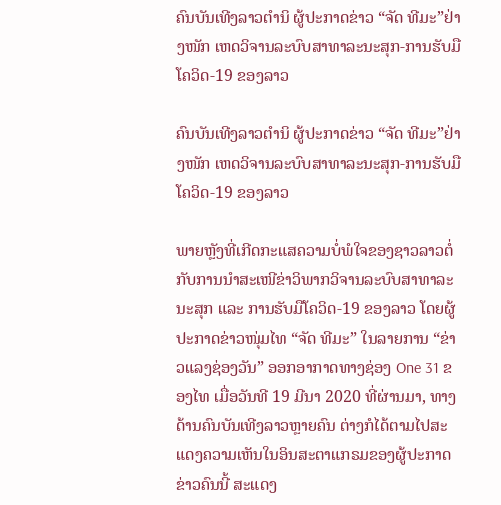ຄົນບັນເທີງລາວຕຳນິ ຜູ້ປະກາດຂ່າວ “ຈັດ ທີມະ”ຢ່າງໜັກ ເຫດວິຈານລະບົບສາທາລະນະສຸກ-ການຮັບມືໂຄວິດ-19 ຂອງລາວ

ຄົນບັນເທີງລາວຕຳນິ ຜູ້ປະກາດຂ່າວ “ຈັດ ທີມະ”ຢ່າງໜັກ ເຫດວິຈານລະບົບສາທາລະນະສຸກ-ການຮັບມືໂຄວິດ-19 ຂອງລາວ

ພາຍຫຼັງທີ່ເກີດກະແສຄວາມບໍ່ພໍໃຈຂອງຊາວລາວຕໍ່ກັບການນຳສະເໜີຂ່າວິພາກວິຈານລະບົບສາທາລະນະສຸກ ແລະ ການຮັບມືໂຄວິດ-19 ຂອງລາວ ໂດຍຜູ້ປະກາດຂ່າວໜຸ່ມໄທ “ຈັດ ທີມະ” ໃນລາຍການ “ຂ່າວແລງຊ່ອງວັນ” ອອກອາກາດທາງຊ່ອງ One 31 ຂອງໄທ ເມື່ອວັນທີ 19 ມີນາ 2020 ທີ່ຜ່ານມາ, ທາງດ້ານຄົນບັນເທີງລາວຫຼາຍຄົນ ຕ່າງກໍໄດ້ຕາມໄປສະແດງຄວາມເຫັນໃນອິນສະຕາແກຣມຂອງຜູ້ປະກາດຂ່າວຄົນນີ້ ສະແດງ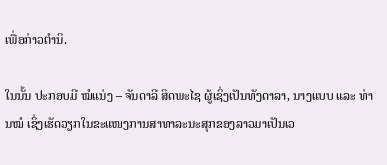ເພື່ອກ່າວຕຳນິ.

ໃນນັ້ນ ປະກອບມີ ໝໍແນ່ງ – ຈັນດາລີ ສິດພະໄຊ ຜູ້ເຊິ່ງເປັນທັງດາລາ, ນາງແບບ ແລະ ທ່ານໝໍ ເຊິ່ງເຮັດວຽກໃນຂະແໜງການສາທາລະນະສຸກຂອງລາວມາເປັນເວ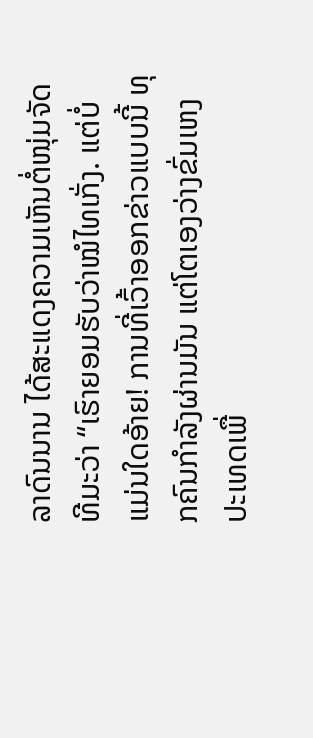ລາດົນນານ ໄດ້ສະແດງຄວາມເຫັນຕໍ່ໜຸ່ມຈັດທີມະວ່າ “ເຮົາຍອມຮັບວ່າໝໍໄທເກັ່ງ. ແຕ່ບໍ່ແມ່ນໃດອ້າຍ! ການທີ່ເວົ້າອອກຂ່າວແບບນີ້ ທຸກຄົນກຳລັງຜ່ານມັນ ແຕ່ໂຕເອງວ່າງຂົ່ມເຫງປະເທດເພື່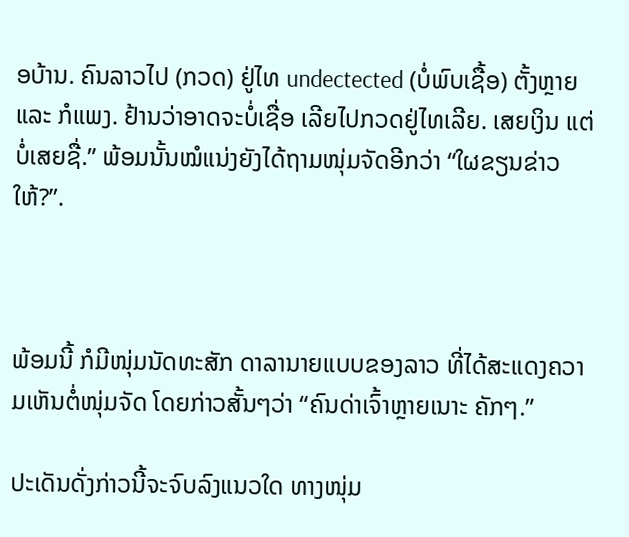ອບ້ານ. ຄົນລາວໄປ (ກວດ) ຢູ່ໄທ undectected (ບໍ່ພົບເຊື້ອ) ຕັ້ງຫຼາຍ ແລະ ກໍແພງ. ຢ້ານວ່າອາດຈະບໍ່ເຊື່ອ ເລີຍໄປກວດຢູ່ໄທເລີຍ. ເສຍເງິນ ແຕ່ບໍ່ເສຍຊື່.” ພ້ອມນັ້ນໝໍແນ່ງຍັງໄດ້ຖາມໜຸ່ມຈັດອີກວ່າ “ໃຜຂຽນຂ່າວໃຫ້?”.



ພ້ອມນີ້ ກໍມີໜຸ່ມນັດທະສັກ ດາລານາຍແບບຂອງລາວ ທີ່ໄດ້ສະແດງຄວາມເຫັນຕໍ່ໜຸ່ມຈັດ ໂດຍກ່າວສັ້ນໆວ່າ “ຄົນດ່າເຈົ້າຫຼາຍເນາະ ຄັກໆ.”

ປະເດັນດັ່ງກ່າວນີ້ຈະຈົບລົງແນວໃດ ທາງໜຸ່ມ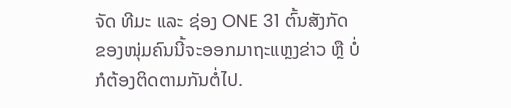ຈັດ ທີມະ ແລະ ຊ່ອງ ONE 31 ຕົ້ນສັງກັດຂອງໜຸ່ມຄົນນີ້ຈະອອກມາຖະແຫຼງຂ່າວ ຫຼື ບໍ່ ກໍຕ້ອງຕິດຕາມກັນຕໍ່ໄປ.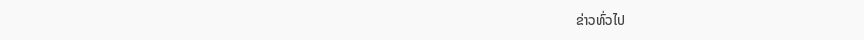ຂ່າວທົ່ວໄປ